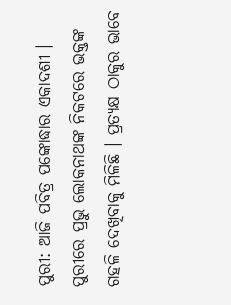ପୁରୀ: ଆଜି ପବିତ୍ର ପଙ୍କୋଦ୍ଧାର ଏକାଦଶୀ । ପୁରୀରେ ପ୍ରଭୁ ଲୋକନାଥଙ୍କ ନିକଟରେ ଭକ୍ତଙ୍କ ଗହଳି ଦେଖିବାକୁ ମିଳିଛି । ପ୍ରତ୍ୟକ୍ଷ ଠାକୁର ଭାବେ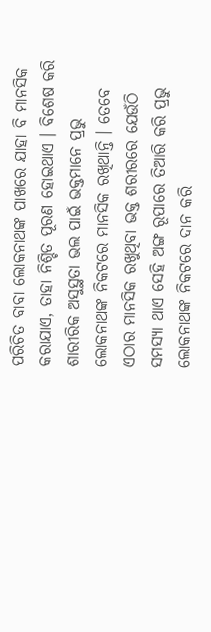ପରିଚିତ ବାବା ଲୋକନାଥଙ୍କ ପାଖରେ ଯାହା ବି ମାନସିକ କରାଯାଏ, ତାହା ନିଶ୍ଚିତ ପୂରଣ ହୋଇଥାଏ । ବିଶେଷ କରି ଶାରୀରିକ ଅସୁସ୍ଥତା ଭଲ ପାଇଁ ଭକ୍ତମାନେ ପ୍ରଭୁ ଲୋକନାଥଙ୍କ ନିକଟରେ ମାନସିକ ରଖିଥାନ୍ତି । ତେବେ ଏଠାର ମାନସିକ ରଖୁଥିବା ଭକ୍ତ ଶରୀରରେ ଯେଉଁଠି ସମସ୍ୟା ଥାଏ ସେହି ଅଙ୍ଗ ରୂପାରେ ତିଆରି କରି ପ୍ରଭୁ ଲୋକନାଥଙ୍କ ନିକଟରେ ଦାନ କରି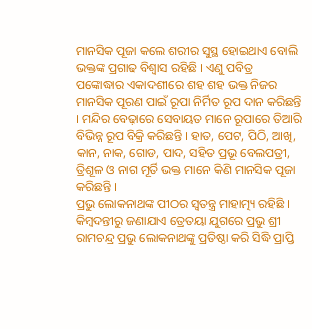ମାନସିକ ପୂଜା କଲେ ଶରୀର ସୁସ୍ଥ ହୋଇଥାଏ ବୋଲି ଭକ୍ତଙ୍କ ପ୍ରଗାଢ ବିଶ୍ବାସ ରହିଛି । ଏଣୁ ପବିତ୍ର ପଙ୍କୋଦ୍ଧାର ଏକାଦଶୀରେ ଶହ ଶହ ଭକ୍ତ ନିଜର ମାନସିକ ପୂରଣ ପାଇଁ ରୂପା ନିର୍ମିତ ରୂପ ଦାନ କରିଛନ୍ତି । ମନ୍ଦିର ବେଢ଼ାରେ ସେବାୟତ ମାନେ ରୂପାରେ ତିଆରି ବିଭିନ୍ନ ରୂପ ବିକ୍ରି କରିଛନ୍ତି । ହାତ, ପେଟ, ପିଠି, ଆଖି, କାନ, ନାକ, ଗୋଡ, ପାଦ, ସହିତ ପ୍ରଭୂ ବେଲପତ୍ରୀ, ତ୍ରିଶୂଳ ଓ ନାଗ ମୂର୍ତି ଭକ୍ତ ମାନେ କିଣି ମାନସିକ ପୂଜା କରିଛନ୍ତି ।
ପ୍ରଭୁ ଲୋକନାଥଙ୍କ ପୀଠର ସ୍ଵତନ୍ତ୍ର ମାହାତ୍ମ୍ୟ ରହିଛି । କିମ୍ବଦନ୍ତୀରୁ ଜଣାଯାଏ ତ୍ରେତୟା ଯୁଗରେ ପ୍ରଭୁ ଶ୍ରୀ ରାମଚନ୍ଦ୍ର ପ୍ରଭୁ ଲୋକନାଥଙ୍କୁ ପ୍ରତିଷ୍ଠା କରି ସିଦ୍ଧି ପ୍ରାପ୍ତି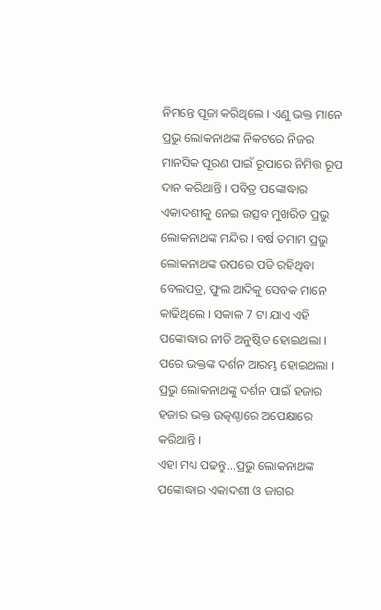ନିମନ୍ତେ ପୂଜା କରିଥିଲେ । ଏଣୁ ଭକ୍ତ ମାନେ ପ୍ରଭୁ ଲୋକନାଥଙ୍କ ନିକଟରେ ନିଜର ମାନସିକ ପୂରଣ ପାଇଁ ରୂପାରେ ନିମିତ୍ତ ରୂପ ଦାନ କରିଥାନ୍ତି । ପବିତ୍ର ପଙ୍କୋଦ୍ଧାର ଏକାଦଶୀକୁ ନେଇ ଉତ୍ସବ ମୁଖରିତ ପ୍ରଭୁ ଲୋକନାଥଙ୍କ ମନ୍ଦିର । ବର୍ଷ ତମାମ ପ୍ରଭୁ ଲୋକନାଥଙ୍କ ଉପରେ ପଡି ରହିଥିବା ବେଲପତ୍ର, ଫୁଲ ଆଦିକୁ ସେବକ ମାନେ କାଢିଥିଲେ । ସକାଳ 7 ଟା ଯାଏ ଏହି ପଙ୍କୋଦ୍ଧାର ନୀତି ଅନୁଷ୍ଠିତ ହୋଇଥଲା । ପରେ ଭକ୍ତଙ୍କ ଦର୍ଶନ ଆରମ୍ଭ ହୋଇଥଲା । ପ୍ରଭୁ ଲୋକନାଥଙ୍କୁ ଦର୍ଶନ ପାଇଁ ହଜାର ହଜାର ଭକ୍ତ ଉତ୍କଣ୍ଠାରେ ଅପେକ୍ଷାରେ କରିଥାନ୍ତି ।
ଏହା ମଧ୍ୟ ପଢନ୍ତୁ...ପ୍ରଭୁ ଲୋକନାଥଙ୍କ ପଙ୍କୋଦ୍ଧାର ଏକାଦଶୀ ଓ ଜାଗର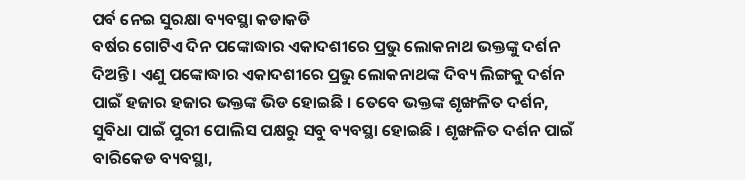ପର୍ବ ନେଇ ସୁରକ୍ଷା ବ୍ୟବସ୍ଥା କଡାକଡି
ବର୍ଷର ଗୋଟିଏ ଦିନ ପଙ୍କୋଦ୍ଧାର ଏକାଦଶୀରେ ପ୍ରଭୁ ଲୋକନାଥ ଭକ୍ତଙ୍କୁ ଦର୍ଶନ ଦିଅନ୍ତି । ଏଣୁ ପଙ୍କୋଦ୍ଧାର ଏକାଦଶୀରେ ପ୍ରଭୁ ଲୋକନାଥଙ୍କ ଦିବ୍ୟ ଲିଙ୍ଗକୁ ଦର୍ଶନ ପାଇଁ ହଜାର ହଜାର ଭକ୍ତଙ୍କ ଭିଡ ହୋଇଛି । ତେବେ ଭକ୍ତଙ୍କ ଶୃଙ୍ଖଳିତ ଦର୍ଶନ, ସୁବିଧା ପାଇଁ ପୁରୀ ପୋଲିସ ପକ୍ଷରୁ ସବୁ ବ୍ୟବସ୍ଥା ହୋଇଛି । ଶୃଙ୍ଖଳିତ ଦର୍ଶନ ପାଇଁ ବାରିକେଡ ବ୍ୟବସ୍ଥା,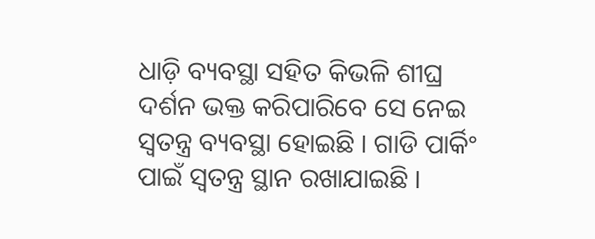ଧାଡ଼ି ବ୍ୟବସ୍ଥା ସହିତ କିଭଳି ଶୀଘ୍ର ଦର୍ଶନ ଭକ୍ତ କରିପାରିବେ ସେ ନେଇ ସ୍ବତନ୍ତ୍ର ବ୍ୟବସ୍ଥା ହୋଇଛି । ଗାଡି ପାର୍କିଂ ପାଇଁ ସ୍ବତନ୍ତ୍ର ସ୍ଥାନ ରଖାଯାଇଛି ।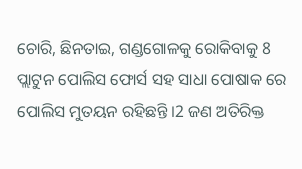ଚୋରି, ଛିନତାଇ, ଗଣ୍ଡଗୋଳକୁ ରୋକିବାକୁ 8 ପ୍ଲାଟୁନ ପୋଲିସ ଫୋର୍ସ ସହ ସାଧା ପୋଷାକ ରେ ପୋଲିସ ମୁତୟନ ରହିଛନ୍ତି ।2 ଜଣ ଅତିରିକ୍ତ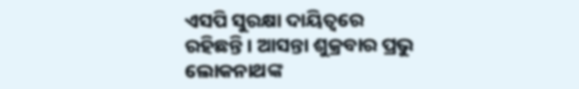ଏସପି ସୁରକ୍ଷା ଦାୟିତ୍ଵରେ ରହିଛନ୍ତି । ଆସନ୍ତା ଶୁକ୍ରବାର ପ୍ରଭୁ ଲୋକନାଥଙ୍କ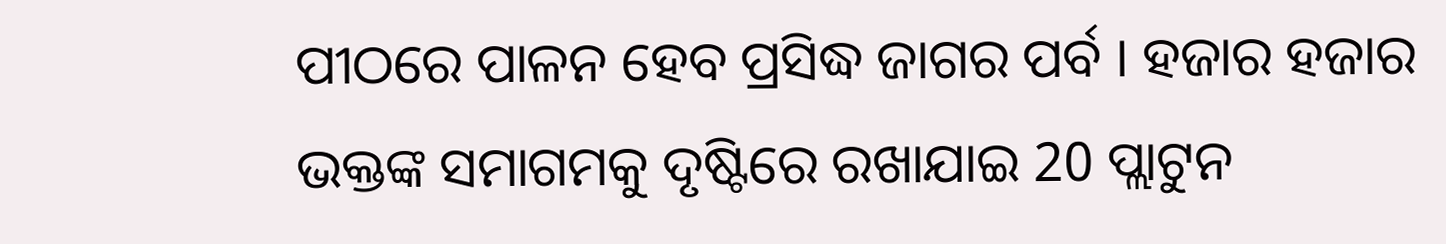ପୀଠରେ ପାଳନ ହେବ ପ୍ରସିଦ୍ଧ ଜାଗର ପର୍ବ । ହଜାର ହଜାର ଭକ୍ତଙ୍କ ସମାଗମକୁ ଦୃଷ୍ଟିରେ ରଖାଯାଇ 20 ପ୍ଲାଟୁନ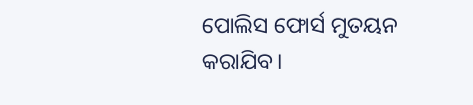ପୋଲିସ ଫୋର୍ସ ମୁତୟନ କରାଯିବ।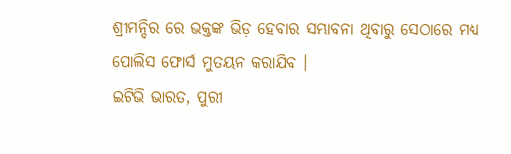ଶ୍ରୀମନ୍ଦିର ରେ ଭକ୍ତଙ୍କ ଭିଡ଼ ହେବାର ସମ୍ଭାବନା ଥିବାରୁ ସେଠାରେ ମଧ୍ୟ ପୋଲିସ ଫୋର୍ସ ମୁତୟନ କରାଯିବ ।
ଇଟିଭି ଭାରତ, ପୁରୀ